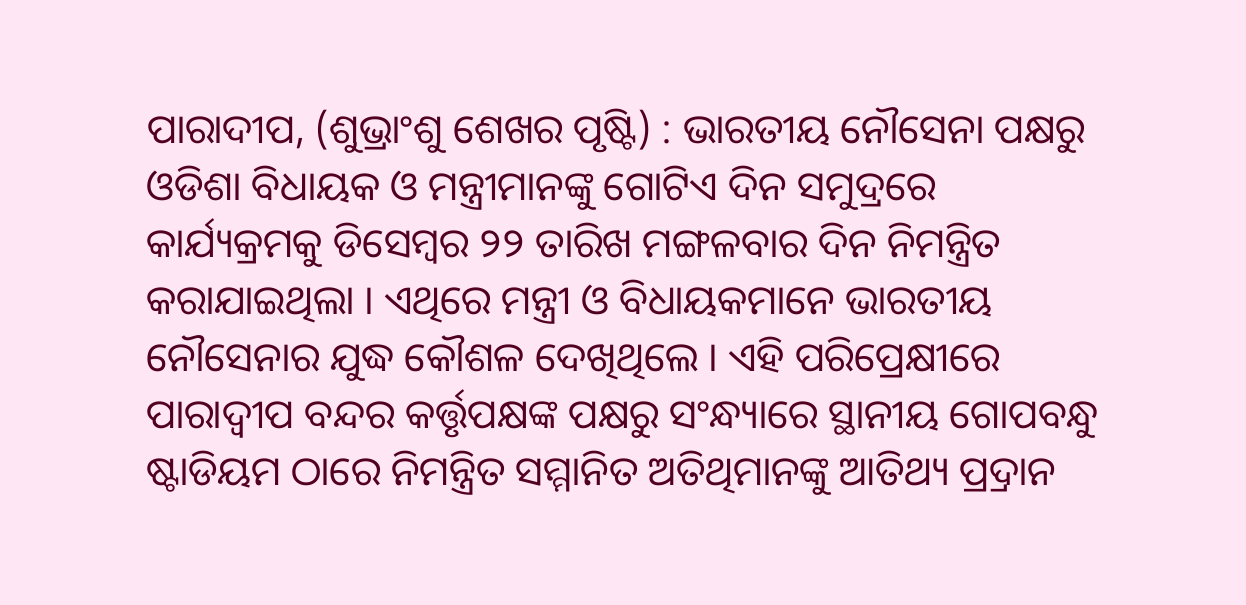ପାରାଦୀପ, (ଶୁଭ୍ରାଂଶୁ ଶେଖର ପୃଷ୍ଟି) : ଭାରତୀୟ ନୌସେନା ପକ୍ଷରୁ ଓଡିଶା ବିଧାୟକ ଓ ମନ୍ତ୍ରୀମାନଙ୍କୁ ଗୋଟିଏ ଦିନ ସମୁଦ୍ରରେ କାର୍ଯ୍ୟକ୍ରମକୁ ଡିସେମ୍ବର ୨୨ ତାରିଖ ମଙ୍ଗଳବାର ଦିନ ନିମନ୍ତ୍ରିତ କରାଯାଇଥିଲା । ଏଥିରେ ମନ୍ତ୍ରୀ ଓ ବିଧାୟକମାନେ ଭାରତୀୟ ନୌସେନାର ଯୁଦ୍ଧ କୌଶଳ ଦେଖିଥିଲେ । ଏହି ପରିପ୍ରେକ୍ଷୀରେ ପାରାଦ୍ୱୀପ ବନ୍ଦର କର୍ତ୍ତୃପକ୍ଷଙ୍କ ପକ୍ଷରୁ ସଂନ୍ଧ୍ୟାରେ ସ୍ଥାନୀୟ ଗୋପବନ୍ଧୁ ଷ୍ଟାଡିୟମ ଠାରେ ନିମନ୍ତ୍ରିତ ସମ୍ମାନିତ ଅତିଥିମାନଙ୍କୁ ଆତିଥ୍ୟ ପ୍ର୍ରଦାନ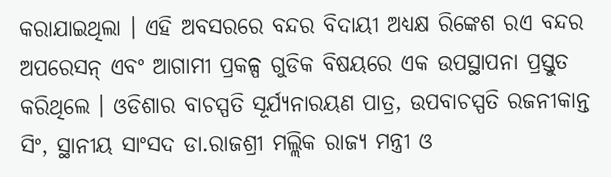କରାଯାଇଥିଲା । ଏହି ଅବସରରେ ବନ୍ଦର ବିଦାୟୀ ଅଧ୍ୟକ୍ଷ ରିଙ୍କେଶ ରଏ ବନ୍ଦର ଅପରେସନ୍ ଏବଂ ଆଗାମୀ ପ୍ରକଳ୍ପ ଗୁଡିକ ବିଷୟରେ ଏକ ଉପସ୍ଥାପନା ପ୍ରସ୍ତୁତ କରିଥିଲେ । ଓଡିଶାର ବାଚସ୍ପତି ସୂର୍ଯ୍ୟନାରୟଣ ପାତ୍ର, ଉପବାଚସ୍ପତି ରଜନୀକାନ୍ତ ସିଂ, ସ୍ଥାନୀୟ ସାଂସଦ ଡା.ରାଜଶ୍ରୀ ମଲ୍ଲିକ ରାଜ୍ୟ ମନ୍ତ୍ରୀ ଓ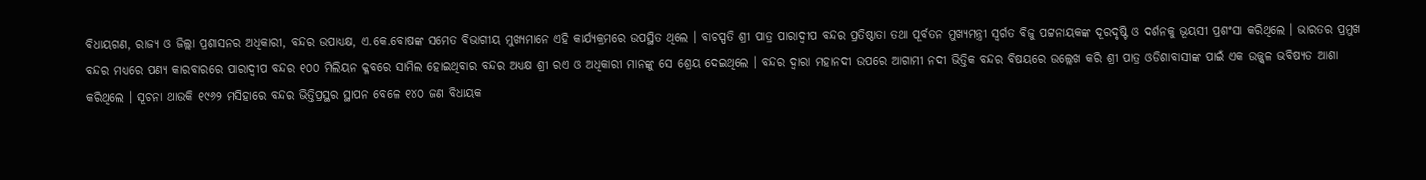ବିଧାୟଗଣ, ରାଜ୍ୟ ଓ ଜିଲ୍ଲା ପ୍ରଶାସନର ଅଧିକାରୀ, ବନ୍ଦର ଉପାଧ୍ୟକ୍ଷ, ଏ.କେ.ବୋଷଙ୍କ ସମେତ ବିଭାଗୀୟ ମୁଖ୍ୟମାନେ ଏହି କାର୍ଯ୍ୟକ୍ରମରେ ଉପସ୍ଥିତ ଥିଲେ । ବାଚସ୍ପତି ଶ୍ରୀ ପାତ୍ର ପାରାଦ୍ୱୀପ ବନ୍ଦର ପ୍ରତିଷ୍ଠାତା ତଥା ପୂର୍ବତନ ମୁଖ୍ୟମନ୍ତ୍ରୀ ସ୍ୱର୍ଗତ ବିଜୁ ପଟ୍ଟନାୟକଙ୍କ ଦୂରଦୃଷ୍ଟି ଓ ଦର୍ଶନକୁ ଭୂୟସୀ ପ୍ରଶଂସା କରିଥିଲେ । ଭାରତର ପ୍ରମୁଖ ବନ୍ଦର ମଧ୍ୟରେ ପଣ୍ୟ କାରବାରରେ ପାରାଦ୍ୱୀପ ବନ୍ଦର ୧୦୦ ମିଲିୟନ କ୍ଳବରେ ସାମିଲ ହୋଇଥିବାର ବନ୍ଦର ଅଧ୍ୟକ୍ଷ ଶ୍ରୀ ରଏ ଓ ଅଧିକାରୀ ମାନଙ୍କୁ ସେ ଶ୍ରେୟ ଦେଇଥିଲେ । ବନ୍ଦର ଦ୍ୱାରା ମହାନଦୀ ଉପରେ ଆଗାମୀ ନଦୀ ଭିତ୍ତିକ ବନ୍ଦର ବିଷୟରେ ଉଲ୍ଲେଖ କରି ଶ୍ରୀ ପାତ୍ର ଓଡିଶାବାସୀଙ୍କ ପାଇଁ ଏକ ଉଜ୍ଜ୍ୱଳ ଭବିଷ୍ୟତ ଆଶା କରିଥିଲେ । ସୂଚନା ଥାଉକି ୧୯୬୨ ମସିହାରେ ବନ୍ଦର ଭିତ୍ତିପ୍ରସ୍ଥର ସ୍ଥାପନ ବେଳେ ୧୪୦ ଜଣ ବିଧାୟକ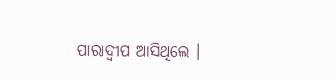ପାରାଦ୍ୱୀପ ଆସିଥିଲେ ।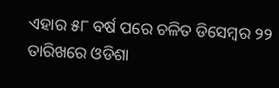ଏହାର ୫୮ ବର୍ଷ ପରେ ଚଳିତ ଡିସେମ୍ବର ୨୨ ତାରିଖରେ ଓଡିଶା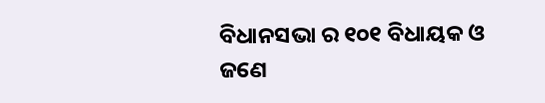ବିଧାନସଭା ର ୧୦୧ ବିଧାୟକ ଓ ଜଣେ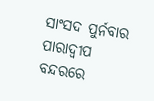ସାଂସଦ ପୁର୍ନବାର ପାରାଦ୍ୱୀପ ବନ୍ଦରରେ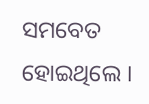ସମବେତ ହୋଇଥିଲେ ।